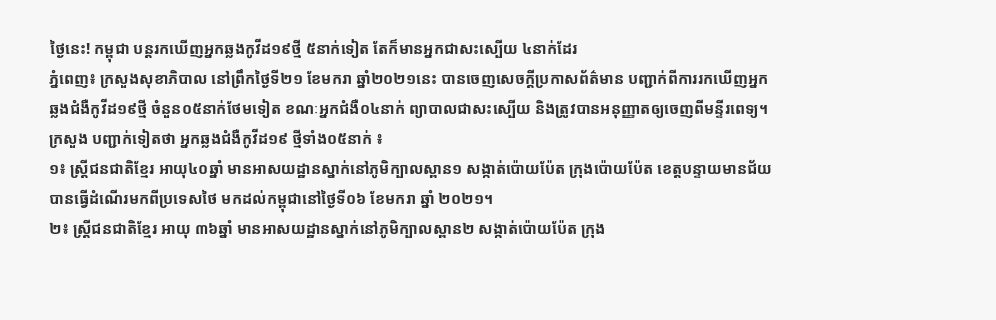ថ្ងៃនេះ! កម្ពុជា បន្តរកឃើញអ្នកឆ្លងកូវីដ១៩ថ្មី ៥នាក់ទៀត តែក៏មានអ្នកជាសះស្បើយ ៤នាក់ដែរ
ភ្នំពេញ៖ ក្រសួងសុខាភិបាល នៅព្រឹកថ្ងៃទី២១ ខែមករា ឆ្នាំ២០២១នេះ បានចេញសេចក្តីប្រកាសព័ត៌មាន បញ្ជាក់ពីការរកឃើញអ្នកឆ្លងជំងឺកូវីដ១៩ថ្មី ចំនួន០៥នាក់ថែមទៀត ខណៈអ្នកជំងឺ០៤នាក់ ព្យាបាលជាសះស្បើយ និងត្រូវបានអនុញ្ញាតឲ្យចេញពីមន្ទីរពេទ្យ។
ក្រសួង បញ្ជាក់ទៀតថា អ្នកឆ្លងជំងឺកូវីដ១៩ ថ្មីទាំង០៥នាក់ ៖
១៖ ស្ត្រីជនជាតិខ្មែរ អាយុ៤០ឆ្នាំ មានអាសយដ្ឋានស្នាក់នៅភូមិក្បាលស្ពាន១ សង្កាត់ប៉ោយប៉ែត ក្រុងប៉ោយប៉ែត ខេត្តបន្ទាយមានជ័យ បានធ្វើដំណើរមកពីប្រទេសថៃ មកដល់កម្ពុជានៅថ្ងៃទី០៦ ខែមករា ឆ្នាំ ២០២១។
២៖ ស្ត្រីជនជាតិខ្មែរ អាយុ ៣៦ឆ្នាំ មានអាសយដ្ឋានស្នាក់នៅភូមិក្បាលស្ពាន២ សង្កាត់ប៉ោយប៉ែត ក្រុង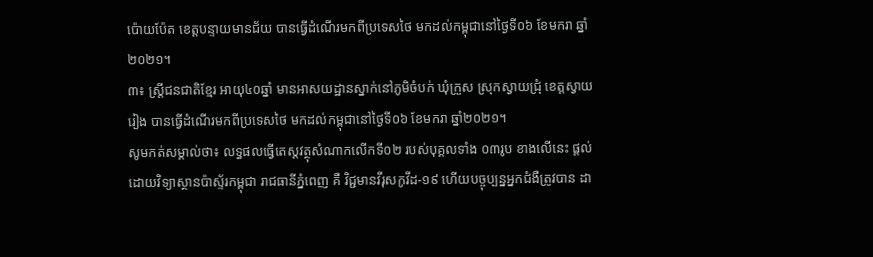ប៉ោយប៉ែត ខេត្តបន្ទាយមានជ័យ បានធ្វើដំណើរមកពីប្រទេសថៃ មកដល់កម្ពុជានៅថ្ងៃទី០៦ ខែមករា ឆ្នាំ ២០២១។
៣៖ ស្ត្រីជនជាតិខ្មែរ អាយុ៤០ឆ្នាំ មានអាសយដ្ឋានស្នាក់នៅភូមិចំបក់ ឃុំក្រួស ស្រុកស្វាយជ្រុំ ខេត្តស្វាយរៀង បានធ្វើដំណើរមកពីប្រទេសថៃ មកដល់កម្ពុជានៅថ្ងៃទី០៦ ខែមករា ឆ្នាំ២០២១។
សូមកត់សម្គាល់ថា៖ លទ្ធផលធ្វើតេស្តវត្ថុសំណាកលើកទី០២ របស់បុគ្គលទាំង ០៣រូប ខាងលើនេះ ផ្តល់ដោយវិទ្យាស្ថានប៉ាស្ទ័រកម្ពុជា រាជធានីភ្នំពេញ គឺ វិជ្ជមានវីរុសកូវីដ-១៩ ហើយបច្ចុប្បន្នអ្នកជំងឺត្រូវបាន ដា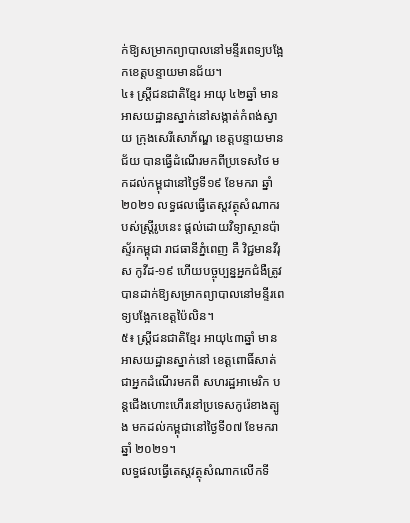ក់ឱ្យសម្រាកព្យាបាលនៅមន្ទីរពេទ្យបង្អែកខេត្តបន្ទាយមានជ័យ។
៤៖ ស្ត្រីជនជាតិខ្មែរ អាយុ ៤២ឆ្នាំ មានអាសយដ្ឋានស្នាក់នៅសង្កាត់កំពង់ស្វាយ ក្រុងសេរីសោភ័ណ្ឌ ខេត្តបន្ទាយមានជ័យ បានធ្វើដំណើរមកពីប្រទេសថៃ មកដល់កម្ពុជានៅថ្ងៃទី១៩ ខែមករា ឆ្នាំ២០២១ លទ្ធផលធ្វើតេស្តវត្ថុសំណាករបស់ស្ត្រីរូបនេះ ផ្តល់ដោយវិទ្យាស្ថានប៉ាស្ទ័រកម្ពុជា រាជធានីភ្នំពេញ គឺ វិជ្ជមានវីរុស កូវីដ-១៩ ហើយបច្ចុប្បន្នអ្នកជំងឺត្រូវបានដាក់ឱ្យសម្រាកព្យាបាលនៅមន្ទីរពេទ្យបង្អែកខេត្តប៉ៃលិន។
៥៖ ស្ត្រីជនជាតិខ្មែរ អាយុ៤៣ឆ្នាំ មានអាសយដ្ឋានស្នាក់នៅ ខេត្តពោធិ៍សាត់ ជាអ្នកដំណើរមកពី សហរដ្ឋអាមេរិក បន្តជើងហោះហើរនៅប្រទេសកូរ៉េខាងត្បូង មកដល់កម្ពុជានៅថ្ងៃទី០៧ ខែមករា ឆ្នាំ ២០២១។
លទ្ធផលធ្វើតេស្តវត្ថុសំណាកលើកទី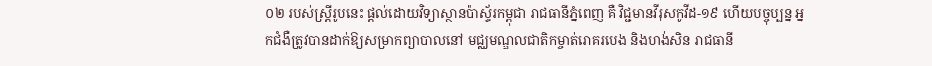០២ របស់ស្ត្រីរូបនេះ ផ្តល់ដោយវិទ្យាស្ថានប៉ាស្ទ័រកម្ពុជា រាជធានីភ្នំពេញ គឺ វិជ្ជមានវីរុសកូវីដ-១៩ ហើយបច្ចុប្បន្ន អ្នកជំងឺត្រូវបានដាក់ឱ្យសម្រាកព្យាបាលនៅ មជ្ឈមណ្ឌលជាតិកម្ចាត់រោគរបេង និងហង់សិន រាជធានី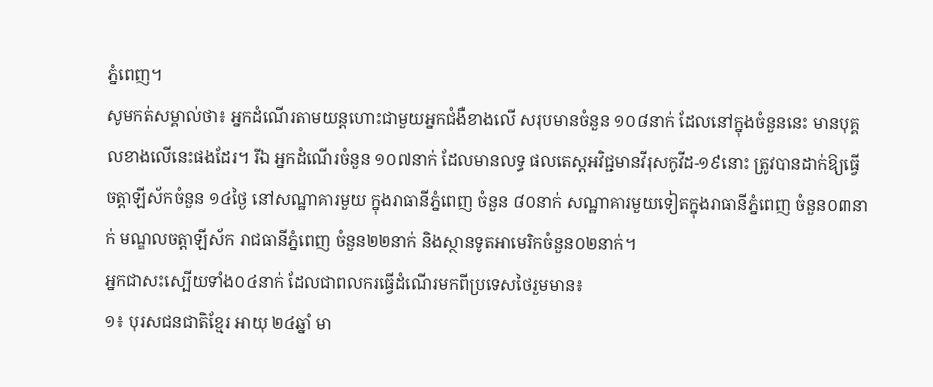ភ្នំពេញ។
សូមកត់សម្គាល់ថា៖ អ្នកដំណើរតាមយន្តហោះជាមួយអ្នកជំងឺខាងលើ សរុបមានចំនួន ១០៨នាក់ ដែលនៅក្នុងចំនួននេះ មានបុគ្គលខាងលើនេះផងដែរ។ រីឯ អ្នកដំណើរចំនួន ១០៧នាក់ ដែលមានលទ្ធ ផលតេស្តអវិជ្ជមានវីរុសកូវីដ-១៩នោះ ត្រូវបានដាក់ឱ្យធ្វើចត្តាឡីស័កចំនួន ១៤ថ្ងៃ នៅសណ្ឋាគារមួយ ក្នុងរាធានីភ្នំពេញ ចំនួន ៨០នាក់ សណ្ឋាគារមួយទៀតក្នុងរាធានីភ្នំពេញ ចំនួន០៣នាក់ មណ្ឌលចត្តាឡីស័ក រាជធានីភ្នំពេញ ចំនួន២២នាក់ និងស្ថានទូតអាមេរិកចំនួន០២នាក់។
អ្នកជាសះស្បើយទាំង០៤នាក់ ដែលជាពលករធ្វើដំណើរមកពីប្រទេសថៃរួមមាន៖
១៖ បុរសជនជាតិខ្មែរ អាយុ ២៤ឆ្នាំ មា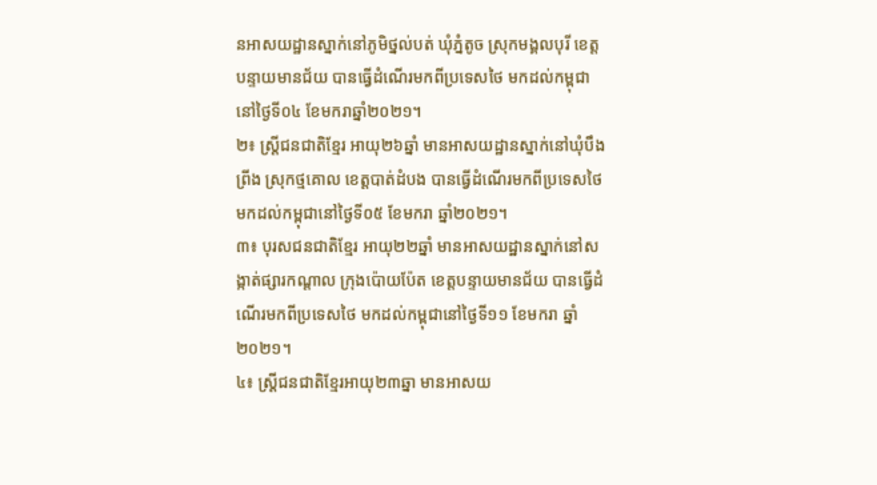នអាសយដ្ឋានស្នាក់នៅភូមិថ្នល់បត់ ឃុំភ្នំតូច ស្រុកមង្គលបុរី ខេត្តបន្ទាយមានជ័យ បានធ្វើដំណើរមកពីប្រទេសថៃ មកដល់កម្ពុជានៅថ្ងៃទី០៤ ខែមករាឆ្នាំ២០២១។
២៖ ស្ត្រីជនជាតិខ្មែរ អាយុ២៦ឆ្នាំ មានអាសយដ្ឋានស្នាក់នៅឃុំបឹងព្រីង ស្រុកថ្មគោល ខេត្តបាត់ដំបង បានធ្វើដំណើរមកពីប្រទេសថៃ មកដល់កម្ពុជានៅថ្ងៃទី០៥ ខែមករា ឆ្នាំ២០២១។
៣៖ បុរសជនជាតិខ្មែរ អាយុ២២ឆ្នាំ មានអាសយដ្ឋានស្នាក់នៅសង្កាត់ផ្សារកណ្តាល ក្រុងប៉ោយប៉ែត ខេត្តបន្ទាយមានជ័យ បានធ្វើដំណើរមកពីប្រទេសថៃ មកដល់កម្ពុជានៅថ្ងៃទី១១ ខែមករា ឆ្នាំ២០២១។
៤៖ ស្ត្រីជនជាតិខ្មែរអាយុ២៣ឆ្នា មានអាសយ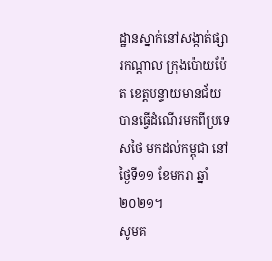ដ្ឋានស្នាក់នៅសង្កាត់ផ្សារកណ្តាល ក្រុងប៉ោយប៉ែត ខេត្តបន្ទាយមានជ័យ បានធ្វើដំណើរមកពីប្រទេសថៃ មកដល់កម្ពុជា នៅថ្ងៃទី១១ ខែមករា ឆ្នាំ២០២១។
សូមគ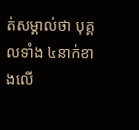ត់សម្គាល់ថា បុគ្គលទាំង ៤នាក់ខាងលើ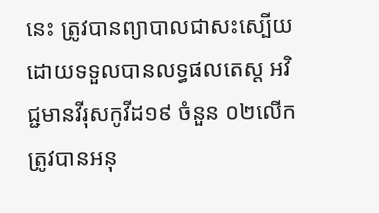នេះ ត្រូវបានព្យាបាលជាសះស្បើយ ដោយទទួលបានលទ្ធផលតេស្ត អវិជ្ជមានវីរុសកូវីដ១៩ ចំនួន ០២លើក ត្រូវបានអនុ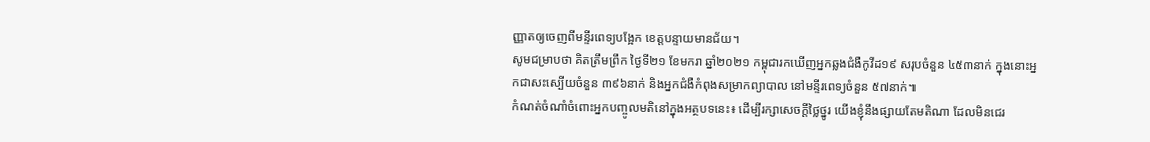ញ្ញាតឲ្យចេញពីមន្ទីរពេទ្យបង្អែក ខេត្តបន្ទាយមានជ័យ។
សូមជម្រាបថា គិតត្រឹមព្រឹក ថ្ងៃទី២១ ខែមករា ឆ្នាំ២០២១ កម្ពុជារកឃើញអ្នកឆ្លងជំងឺកូវីដ១៩ សរុបចំនួន ៤៥៣នាក់ ក្នុងនោះអ្នកជាសះស្បើយចំនួន ៣៩៦នាក់ និងអ្នកជំងឺកំពុងសម្រាកព្យាបាល នៅមន្ទីរពេទ្យចំនួន ៥៧នាក់៕
កំណត់ចំណាំចំពោះអ្នកបញ្ចូលមតិនៅក្នុងអត្ថបទនេះ៖ ដើម្បីរក្សាសេចក្ដីថ្លៃថ្នូរ យើងខ្ញុំនឹងផ្សាយតែមតិណា ដែលមិនជេរ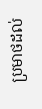ប្រមាថដល់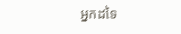អ្នកដទៃ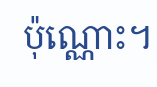ប៉ុណ្ណោះ។